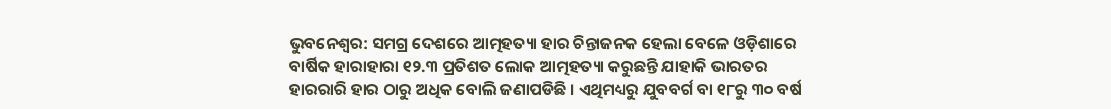ଭୁବନେଶ୍ୱର: ସମଗ୍ର ଦେଶରେ ଆତ୍ମହତ୍ୟା ହାର ଚିନ୍ତାଜନକ ହେଲା ବେଳେ ଓଡ଼ିଶାରେ ବାର୍ଷିକ ହାରାହାରା ୧୨.୩ ପ୍ରତିଶତ ଲୋକ ଆତ୍ମହତ୍ୟା କରୁଛନ୍ତି ଯାହାକି ଭାରତର ହାରରାରି ହାର ଠାରୁ ଅଧିକ ବୋଲି ଜଣାପଡିଛି । ଏଥିମଧ୍ୟରୁ ଯୁବବର୍ଗ ବା ୧୮ରୁ ୩୦ ବର୍ଷ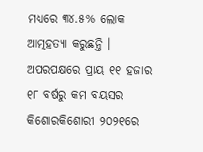ମଧ୍ୟରେ ୩୪.୫% ଲୋକ ଆତ୍ମହତ୍ୟା କରୁଛନ୍ତି । ଅପରପକ୍ଷରେ ପ୍ରାୟ ୧୧ ହଜାର ୧୮ ବର୍ଷରୁ କମ ବୟସର କିଶୋରକିଶୋରୀ ୨୦୨୧ରେ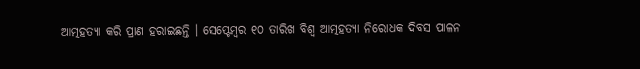ଆତ୍ମହତ୍ୟା କରି ପ୍ରାଣ ହରାଇଛନ୍ତି । ସେପ୍ଟେମ୍ବର ୧୦ ତାରିଖ ବିଶ୍ୱ ଆତ୍ମହତ୍ୟା ନିରୋଧକ ଦିବସ ପାଳନ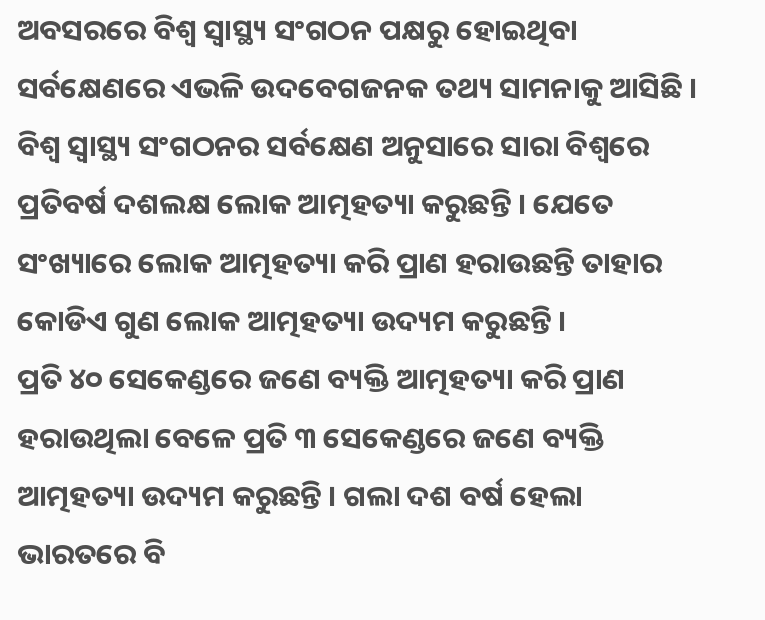ଅବସରରେ ବିଶ୍ୱ ସ୍ୱାସ୍ଥ୍ୟ ସଂଗଠନ ପକ୍ଷରୁ ହୋଇଥିବା ସର୍ବକ୍ଷେଣରେ ଏଭଳି ଉଦବେଗଜନକ ତଥ୍ୟ ସାମନାକୁ ଆସିଛି । ବିଶ୍ୱ ସ୍ୱାସ୍ଥ୍ୟ ସଂଗଠନର ସର୍ବକ୍ଷେଣ ଅନୁସାରେ ସାରା ବିଶ୍ୱରେ ପ୍ରତିବର୍ଷ ଦଶଲକ୍ଷ ଲୋକ ଆତ୍ମହତ୍ୟା କରୁଛନ୍ତି । ଯେତେ ସଂଖ୍ୟାରେ ଲୋକ ଆତ୍ମହତ୍ୟା କରି ପ୍ରାଣ ହରାଉଛନ୍ତି ତାହାର କୋଡିଏ ଗୁଣ ଲୋକ ଆତ୍ମହତ୍ୟା ଉଦ୍ୟମ କରୁଛନ୍ତି ।
ପ୍ରତି ୪୦ ସେକେଣ୍ଡରେ ଜଣେ ବ୍ୟକ୍ତି ଆତ୍ମହତ୍ୟା କରି ପ୍ରାଣ ହରାଉଥିଲା ବେଳେ ପ୍ରତି ୩ ସେକେଣ୍ଡରେ ଜଣେ ବ୍ୟକ୍ତି ଆତ୍ମହତ୍ୟା ଉଦ୍ୟମ କରୁଛନ୍ତି । ଗଲା ଦଶ ବର୍ଷ ହେଲା ଭାରତରେ ବି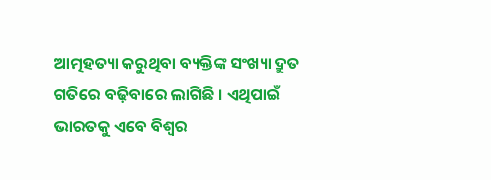ଆତ୍ମହତ୍ୟା କରୁଥିବା ବ୍ୟକ୍ତିଙ୍କ ସଂଖ୍ୟା ଦ୍ରୁତ ଗତିରେ ବଢ଼ିବାରେ ଲାଗିଛି । ଏଥିପାଇଁ ଭାରତକୁ ଏବେ ବିଶ୍ୱର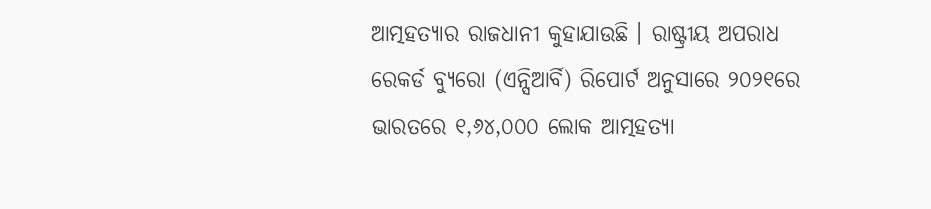ଆତ୍ମହତ୍ୟାର ରାଜଧାନୀ କୁହାଯାଉଛି । ରାଷ୍ଟ୍ରୀୟ ଅପରାଧ ରେକର୍ଡ ବ୍ୟୁରୋ (ଏନ୍ସିଆର୍ବି) ରିପୋର୍ଟ ଅନୁସାରେ ୨୦୨୧ରେ ଭାରତରେ ୧,୬୪,୦୦୦ ଲୋକ ଆତ୍ମହତ୍ୟା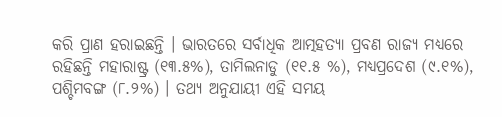କରି ପ୍ରାଣ ହରାଇଛନ୍ତି । ଭାରତରେ ସର୍ବାଧିକ ଆତ୍ମହତ୍ୟା ପ୍ରବଣ ରାଜ୍ୟ ମଧ୍ୟରେ ରହିଛନ୍ତି ମହାରାଷ୍ଟ୍ର (୧୩.୫%), ତାମିଲନାଡୁ (୧୧.୫ %), ମଧ୍ୟପ୍ରଦେଶ (୯.୧%), ପଶ୍ଚିମବଙ୍ଗ (୮.୨%) । ତଥ୍ୟ ଅନୁଯାୟୀ ଏହି ସମୟ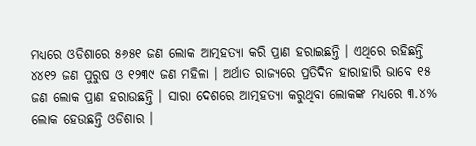ମଧ୍ୟରେ ଓଡିଶାରେ ୫୬୫୧ ଜଣ ଲୋକ ଆତ୍ମହତ୍ୟା କରି ପ୍ରାଣ ହରାଇଛନ୍ତି । ଏଥିରେ ରହିଛନ୍ତି ୪୪୧୨ ଜଣ ପୁରୁଷ ଓ ୧୨୩୯ ଜଣ ମହିଳା । ଅର୍ଥାତ ରାଜ୍ୟରେ ପ୍ରତିଦିନ ହାରାହାରି ଭାବେ ୧୫ ଜଣ ଲୋକ ପ୍ରାଣ ହରାଉଛନ୍ତି । ସାରା ଦେଶରେ ଆତ୍ମହତ୍ୟା କରୁଥିବା ଲୋକଙ୍କ ମଧ୍ୟରେ ୩.୪% ଲୋକ ହେଉଛନ୍ତି ଓଡିଶାର ।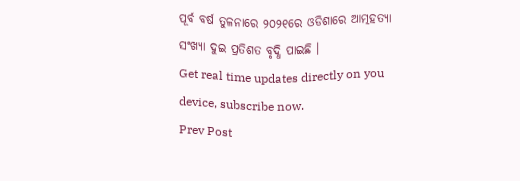ପୂର୍ବ ବର୍ଷ ତୁଳନାରେ ୨୦୨୧ରେ ଓଡିଶାରେ ଆତ୍ମହତ୍ୟା ସଂଖ୍ୟା ଦୁଇ ପ୍ରତିଶତ ବୃଦ୍ଧି ପାଇଛି ।
Get real time updates directly on you device, subscribe now.
Prev Post